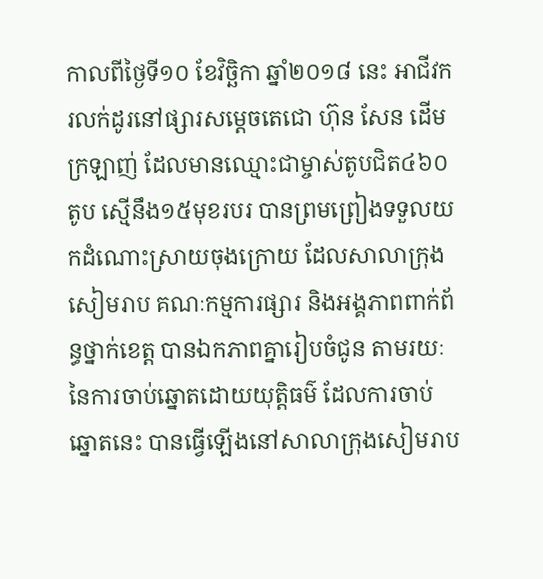កាលពីថ្ងៃទី១០ ខែវិច្ឆិកា ឆ្នាំ២០១៨ នេះ អាជីវករលក់ដូរនៅផ្សារសម្តេចតេជោ ហ៊ុន សែន ដើមក្រឡាញ់ ដែលមានឈ្មោះជាម្ចាស់តូបជិត៤៦០តូប ស្មើនឹង១៥មុខរបរ បានព្រមព្រៀងទទួលយកដំណោះស្រាយចុងក្រោយ ដែលសាលាក្រុងសៀមរាប គណៈកម្មការផ្សារ និងអង្គភាពពាក់ព័ន្ធថ្នាក់ខេត្ត បានឯកភាពគ្នារៀបចំជូន តាមរយៈនៃការចាប់ឆ្នោតដោយយុត្តិធម៌ ដែលការចាប់ឆ្នោតនេះ បានធ្វើឡើងនៅសាលាក្រុងសៀមរាប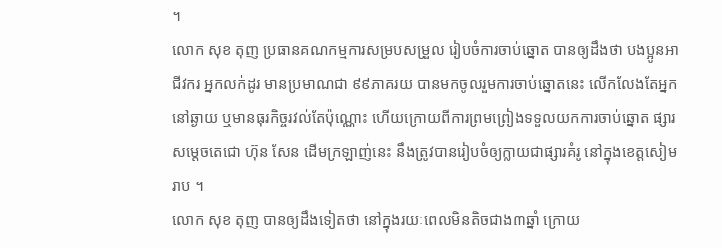។
លោក សុខ តុញ ប្រធានគណកម្មការសម្របសម្រួល រៀបចំការចាប់ឆ្នោត បានឲ្យដឹងថា បងប្អូនអាជីវករ អ្នកលក់ដូរ មានប្រមាណជា ៩៩ភាគរយ បានមកចូលរួមការចាប់ឆ្នោតនេះ លើកលែងតែអ្នកនៅឆ្ងាយ ឬមានធុរកិច្ចរវល់តែប៉ុណ្ណោះ ហើយក្រោយពីការព្រមព្រៀងទទួលយកការចាប់ឆ្នោត ផ្សារសម្តេចតេជោ ហ៊ុន សែន ដើមក្រឡាញ់នេះ នឹងត្រូវបានរៀបចំឲ្យក្លាយជាផ្សារគំរូ នៅក្នុងខេត្តសៀមរាប ។
លោក សុខ តុញ បានឲ្យដឹងទៀតថា នៅក្នុងរយៈពេលមិនតិចជាង៣ឆ្នាំ ក្រោយ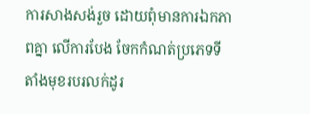ការសាងសង់រួច ដោយពុំមានការឯកភាពគ្នា លើការបែង ចែកកំណត់ប្រភេទទីតាំងមុខរបរលក់ដូរ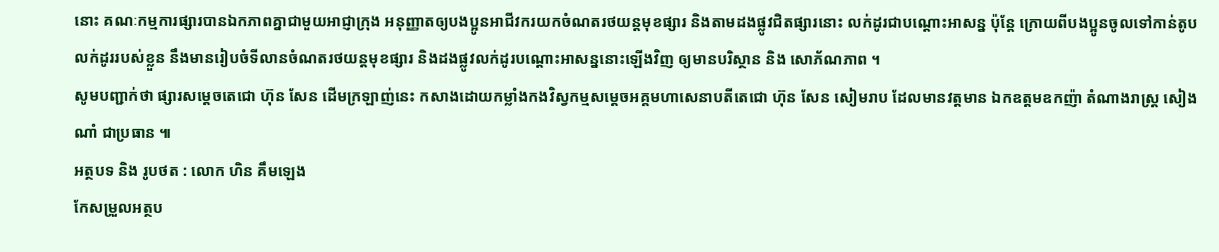នោះ គណៈកម្មការផ្សារបានឯកភាពគ្នាជាមួយអាជ្ញាក្រុង អនុញ្ញាតឲ្យបងប្អូនអាជីវករយកចំណតរថយន្តមុខផ្សារ និងតាមដងផ្លូវជិតផ្សារនោះ លក់ដូរជាបណ្តោះអាសន្ន ប៉ុន្តែ ក្រោយពីបងប្អូនចូលទៅកាន់តូបលក់ដូររបស់ខ្លួន នឹងមានរៀបចំទីលានចំណតរថយន្តមុខផ្សារ និងដងផ្លូវលក់ដូរបណ្តោះអាសន្ននោះឡើងវិញ ឲ្យមានបរិស្ថាន និង សោភ័ណភាព ។
សូមបញ្ជាក់ថា ផ្សារសម្តេចតេជោ ហ៊ុន សែន ដើមក្រឡាញ់នេះ កសាងដោយកម្លាំងកងវិស្វកម្មសម្តេចអគ្គមហាសេនាបតីតេជោ ហ៊ុន សែន សៀមរាប ដែលមានវត្តមាន ឯកឧត្តមឧកញ៉ា តំណាងរាស្រ្ត សៀង ណាំ ជាប្រធាន ៕
អត្ថបទ និង រូបថត : លោក ហិន គឹមឡេង
កែសម្រួលអត្ថប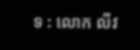ទ : លោក លីវ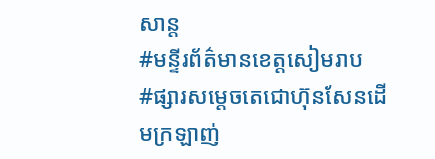សាន្ត
#មន្ទីរព័ត៌មានខេត្តសៀមរាប
#ផ្សារសម្តេចតេជោហ៊ុនសែនដើមក្រឡាញ់